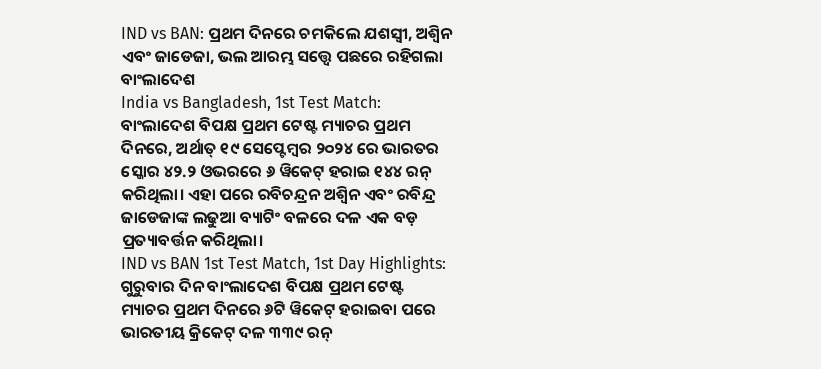IND vs BAN: ପ୍ରଥମ ଦିନରେ ଚମକିଲେ ଯଶସ୍ୱୀ, ଅଶ୍ୱିନ ଏବଂ ଜାଡେଜା, ଭଲ ଆରମ୍ଭ ସତ୍ତ୍ୱେ ପଛରେ ରହିଗଲା ବାଂଲାଦେଶ
India vs Bangladesh, 1st Test Match: ବାଂଲାଦେଶ ବିପକ୍ଷ ପ୍ରଥମ ଟେଷ୍ଟ ମ୍ୟାଚର ପ୍ରଥମ ଦିନରେ, ଅର୍ଥାତ୍ ୧୯ ସେପ୍ଟେମ୍ବର ୨୦୨୪ ରେ ଭାରତର ସ୍କୋର ୪୨.୨ ଓଭରରେ ୬ ୱିକେଟ୍ ହରାଇ ୧୪୪ ରନ୍ କରିଥିଲା। ଏହା ପରେ ରବିଚନ୍ଦ୍ରନ ଅଶ୍ୱିନ ଏବଂ ରବିନ୍ଦ୍ର ଜାଡେଜାଙ୍କ ଲଢୁଆ ବ୍ୟାଟିଂ ବଳରେ ଦଳ ଏକ ବଡ଼ ପ୍ରତ୍ୟାବର୍ତ୍ତନ କରିଥିଲା।
IND vs BAN 1st Test Match, 1st Day Highlights: ଗୁରୁବାର ଦିନ ବାଂଲାଦେଶ ବିପକ୍ଷ ପ୍ରଥମ ଟେଷ୍ଟ ମ୍ୟାଚର ପ୍ରଥମ ଦିନରେ ୬ଟି ୱିକେଟ୍ ହରାଇବା ପରେ ଭାରତୀୟ କ୍ରିକେଟ୍ ଦଳ ୩୩୯ ରନ୍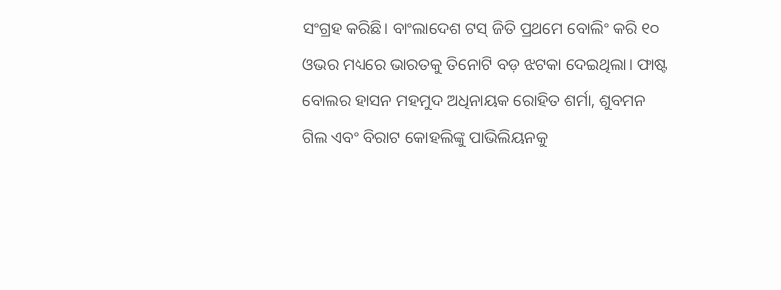ସଂଗ୍ରହ କରିଛି। ବାଂଲାଦେଶ ଟସ୍ ଜିତି ପ୍ରଥମେ ବୋଲିଂ କରି ୧୦ ଓଭର ମଧ୍ୟରେ ଭାରତକୁ ତିନୋଟି ବଡ଼ ଝଟକା ଦେଇଥିଲା। ଫାଷ୍ଟ ବୋଲର ହାସନ ମହମୁଦ ଅଧିନାୟକ ରୋହିତ ଶର୍ମା, ଶୁବମନ ଗିଲ ଏବଂ ବିରାଟ କୋହଲିଙ୍କୁ ପାଭିଲିୟନକୁ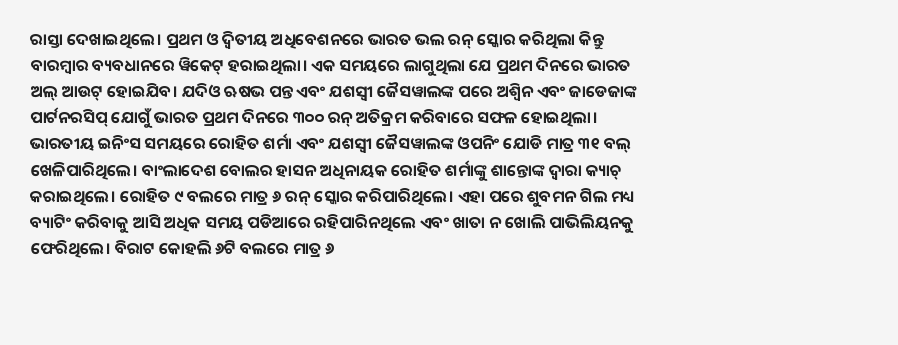ରାସ୍ତା ଦେଖାଇଥିଲେ। ପ୍ରଥମ ଓ ଦ୍ୱିତୀୟ ଅଧିବେଶନରେ ଭାରତ ଭଲ ରନ୍ ସ୍କୋର କରିଥିଲା କିନ୍ତୁ ବାରମ୍ବାର ବ୍ୟବଧାନରେ ୱିକେଟ୍ ହରାଇଥିଲା। ଏକ ସମୟରେ ଲାଗୁଥିଲା ଯେ ପ୍ରଥମ ଦିନରେ ଭାରତ ଅଲ୍ ଆଉଟ୍ ହୋଇଯିବ। ଯଦିଓ ଋଷଭ ପନ୍ତ ଏବଂ ଯଶସ୍ୱୀ ଜୈସୱାଲଙ୍କ ପରେ ଅଶ୍ୱିନ ଏବଂ ଜାଡେଜାଙ୍କ ପାର୍ଟନରସିପ୍ ଯୋଗୁଁ ଭାରତ ପ୍ରଥମ ଦିନରେ ୩୦୦ ରନ୍ ଅତିକ୍ରମ କରିବାରେ ସଫଳ ହୋଇଥିଲା।
ଭାରତୀୟ ଇନିଂସ ସମୟରେ ରୋହିତ ଶର୍ମା ଏବଂ ଯଶସ୍ୱୀ ଜୈସୱାଲଙ୍କ ଓପନିଂ ଯୋଡି ମାତ୍ର ୩୧ ବଲ୍ ଖେଳିପାରିଥିଲେ। ବାଂଲାଦେଶ ବୋଲର ହାସନ ଅଧିନାୟକ ରୋହିତ ଶର୍ମାଙ୍କୁ ଶାନ୍ତୋଙ୍କ ଦ୍ୱାରା କ୍ୟାଚ୍ କରାଇଥିଲେ। ରୋହିତ ୯ ବଲରେ ମାତ୍ର ୬ ରନ୍ ସ୍କୋର କରିପାରିଥିଲେ। ଏହା ପରେ ଶୁବମନ ଗିଲ ମଧ୍ୟ ବ୍ୟାଟିଂ କରିବାକୁ ଆସି ଅଧିକ ସମୟ ପଡିଆରେ ରହିପାରିନଥିଲେ ଏବଂ ଖାତା ନ ଖୋଲି ପାଭିଲିୟନକୁ ଫେରିଥିଲେ। ବିରାଟ କୋହଲି ୬ଟି ବଲରେ ମାତ୍ର ୬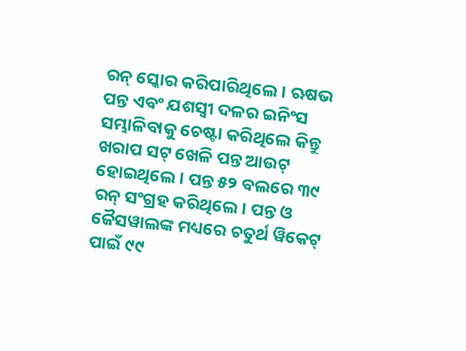ରନ୍ ସ୍କୋର କରିପାରିଥିଲେ। ଋଷଭ ପନ୍ତ ଏବଂ ଯଶସ୍ୱୀ ଦଳର ଇନିଂସ ସମ୍ଭାଳିବାକୁ ଚେଷ୍ଟା କରିଥିଲେ କିନ୍ତୁ ଖରାପ ସଟ୍ ଖେଳି ପନ୍ତ ଆଉଟ୍ ହୋଇଥିଲେ। ପନ୍ତ ୫୨ ବଲରେ ୩୯ ରନ୍ ସଂଗ୍ରହ କରିଥିଲେ। ପନ୍ତ ଓ ଜୈସୱାଲଙ୍କ ମଧ୍ୟରେ ଚତୁର୍ଥ ୱିକେଟ୍ ପାଇଁ ୯୯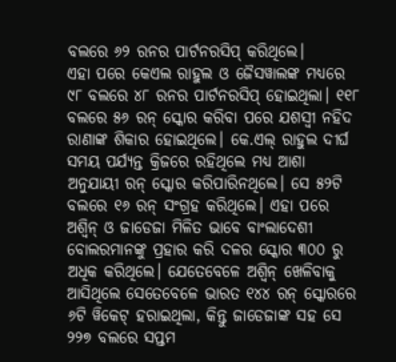ବଲରେ ୬୨ ରନର ପାର୍ଟନରସିପ୍ କରିଥିଲେ।
ଏହା ପରେ କେଏଲ ରାହୁଲ ଓ ଜୈସୱାଲଙ୍କ ମଧ୍ୟରେ ୯୮ ବଲରେ ୪୮ ରନର ପାର୍ଟନରସିପ୍ ହୋଇଥିଲା। ୧୧୮ ବଲରେ ୫୬ ରନ୍ ସ୍କୋର କରିବା ପରେ ଯଶସ୍ୱୀ ନହିଦ ରାଣାଙ୍କ ଶିକାର ହୋଇଥିଲେ। କେ.ଏଲ୍ ରାହୁଲ ଦୀର୍ଘ ସମୟ ପର୍ଯ୍ୟନ୍ତ କ୍ରିଜରେ ରହିଥିଲେ ମଧ୍ୟ ଆଶା ଅନୁଯାୟୀ ରନ୍ ସ୍କୋର କରିପାରିନଥିଲେ। ସେ ୫୨ଟି ବଲରେ ୧୬ ରନ୍ ସଂଗ୍ରହ କରିଥିଲେ। ଏହା ପରେ ଅଶ୍ୱିନ୍ ଓ ଜାଡେଜା ମିଳିତ ଭାବେ ବାଂଲାଦେଶୀ ବୋଲରମାନଙ୍କୁ ପ୍ରହାର କରି ଦଳର ସ୍କୋର ୩୦୦ ରୁ ଅଧିକ କରିଥିଲେ। ଯେତେବେଳେ ଅଶ୍ୱିନ୍ ଖେଳିବାକୁ ଆସିଥିଲେ ସେତେବେଳେ ଭାରତ ୧୪୪ ରନ୍ ସ୍କୋରରେ ୬ଟି ୱିକେଟ୍ ହରାଇଥିଲା, କିନ୍ତୁ ଜାଡେଜାଙ୍କ ସହ ସେ ୨୨୭ ବଲରେ ସପ୍ତମ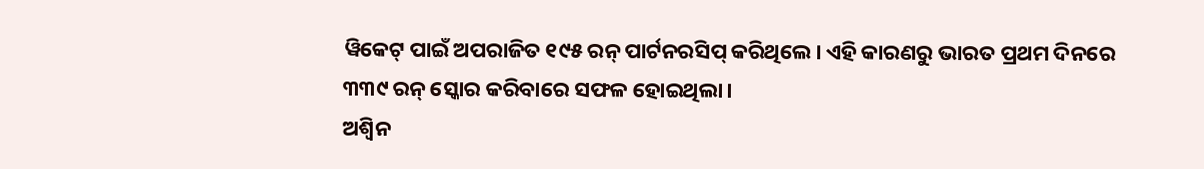ୱିକେଟ୍ ପାଇଁ ଅପରାଜିତ ୧୯୫ ରନ୍ ପାର୍ଟନରସିପ୍ କରିଥିଲେ। ଏହି କାରଣରୁ ଭାରତ ପ୍ରଥମ ଦିନରେ ୩୩୯ ରନ୍ ସ୍କୋର କରିବାରେ ସଫଳ ହୋଇଥିଲା।
ଅଶ୍ୱିନ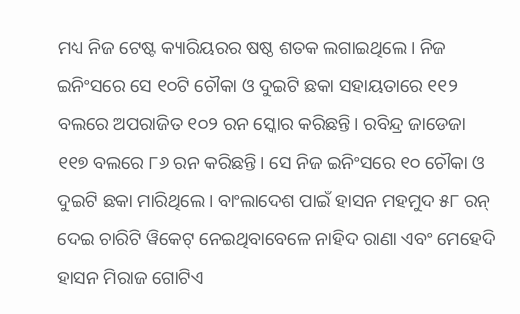ମଧ୍ୟ ନିଜ ଟେଷ୍ଟ କ୍ୟାରିୟରର ଷଷ୍ଠ ଶତକ ଲଗାଇଥିଲେ। ନିଜ ଇନିଂସରେ ସେ ୧୦ଟି ଚୌକା ଓ ଦୁଇଟି ଛକା ସହାୟତାରେ ୧୧୨ ବଲରେ ଅପରାଜିତ ୧୦୨ ରନ ସ୍କୋର କରିଛନ୍ତି। ରବିନ୍ଦ୍ର ଜାଡେଜା ୧୧୭ ବଲରେ ୮୬ ରନ କରିଛନ୍ତି। ସେ ନିଜ ଇନିଂସରେ ୧୦ ଚୌକା ଓ ଦୁଇଟି ଛକା ମାରିଥିଲେ। ବାଂଲାଦେଶ ପାଇଁ ହାସନ ମହମୁଦ ୫୮ ରନ୍ ଦେଇ ଚାରିଟି ୱିକେଟ୍ ନେଇଥିବାବେଳେ ନାହିଦ ରାଣା ଏବଂ ମେହେଦି ହାସନ ମିରାଜ ଗୋଟିଏ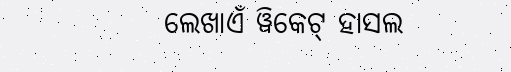ଲେଖାଏଁ ୱିକେଟ୍ ହାସଲ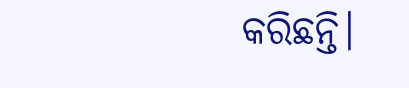କରିଛନ୍ତି।